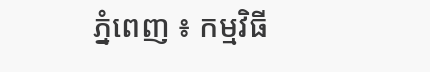ភ្នំពេញ ៖ កម្មវិធី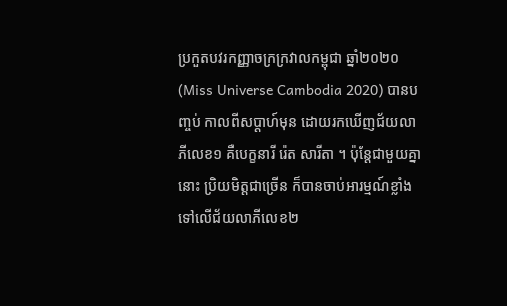ប្រកួតបវរកញ្ញាចក្រក្រវាលកម្ពុជា ឆ្នាំ២០២០ (Miss Universe Cambodia 2020) បានបញ្ចប់ កាលពីសប្ដាហ៍មុន ដោយរកឃើញជ័យលាភីលេខ១ គឺបេក្ខនារី រ៉េត សារីតា ។ ប៉ុន្តែជាមួយគ្នានោះ ប្រិយមិត្តជាច្រើន ក៏បានចាប់អារម្មណ៍ខ្លាំងទៅលើជ័យលាភីលេខ២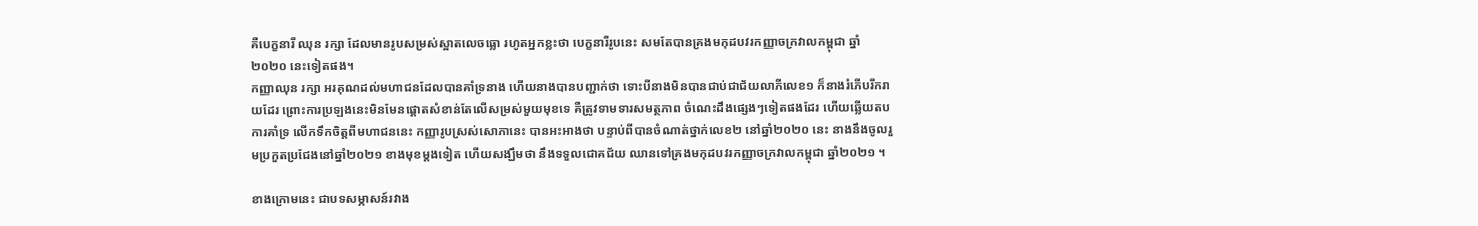គឺបេក្ខនារី ឈុន រក្សា ដែលមានរូបសម្រស់ស្អាតលេចធ្លោ រហូតអ្នកខ្លះថា បេក្ខនារីរូបនេះ សមតែបានគ្រងមកុដបវរកញ្ញាចក្រវាលកម្ពុជា ឆ្នាំ២០២០ នេះទៀតផង។
កញ្ញាឈុន រក្សា អរគុណដល់មហាជនដែលបានគាំទ្រនាង ហើយនាងបានបញ្ជាក់ថា ទោះបីនាងមិនបានជាប់ជាជ័យលាភីលេខ១ ក៏នាងរំភើបរីករាយដែរ ព្រោះការប្រឡងនេះមិនមែនផ្ដោតសំខាន់តែលើសម្រស់មួយមុខទេ គឺត្រូវទាមទារសមត្ថភាព ចំណេះដឹងផ្សេងៗទៀតផងដែរ ហើយឆ្លើយតបការគាំទ្រ លើកទឹកចិត្តពីមហាជននេះ កញ្ញារូបស្រស់សោភានេះ បានអះអាងថា បន្ទាប់ពីបានចំណាត់ថ្នាក់លេខ២ នៅឆ្នាំ២០២០ នេះ នាងនឹងចូលរួមប្រកួតប្រជែងនៅឆ្នាំ២០២១ ខាងមុខម្តងទៀត ហើយសង្ឃឹមថា នឹងទទួលជោគជ័យ ឈានទៅគ្រងមកុដបវរកញ្ញាចក្រវាលកម្ពុជា ឆ្នាំ២០២១ ។

ខាងក្រោមនេះ ជាបទសម្ភាសន៍រវាង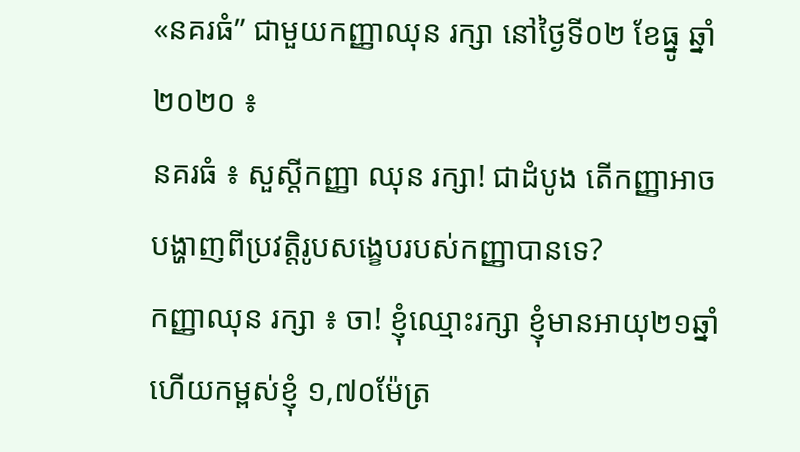«នគរធំ” ជាមួយកញ្ញាឈុន រក្សា នៅថ្ងៃទី០២ ខែធ្នូ ឆ្នាំ២០២០ ៖
នគរធំ ៖ សួស្តីកញ្ញា ឈុន រក្សា! ជាដំបូង តើកញ្ញាអាចបង្ហាញពីប្រវត្តិរូបសង្ខេបរបស់កញ្ញាបានទេ?
កញ្ញាឈុន រក្សា ៖ ចា! ខ្ញុំឈ្មោះរក្សា ខ្ញុំមានអាយុ២១ឆ្នាំ ហើយកម្ពស់ខ្ញុំ ១,៧០ម៉ែត្រ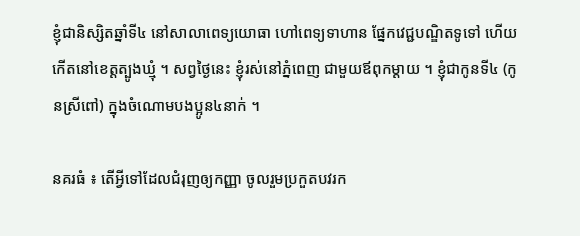ខ្ញុំជានិស្សិតឆ្នាំទី៤ នៅសាលាពេទ្យយោធា ហៅពេទ្យទាហាន ផ្នែកវេជ្ជបណ្ឌិតទូទៅ ហើយកើតនៅខេត្តត្បូងឃ្មុំ ។ សព្វថ្ងៃនេះ ខ្ញុំរស់នៅភ្នំពេញ ជាមួយឪពុកម្ដាយ ។ ខ្ញុំជាកូនទី៤ (កូនស្រីពៅ) ក្នុងចំណោមបងប្អូន៤នាក់ ។

នគរធំ ៖ តើអ្វីទៅដែលជំរុញឲ្យកញ្ញា ចូលរួមប្រកួតបវរក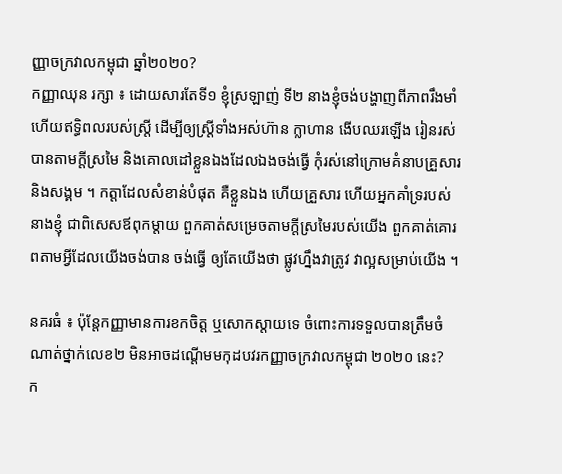ញ្ញាចក្រវាលកម្ពុជា ឆ្នាំ២០២០?
កញ្ញាឈុន រក្សា ៖ ដោយសារតែទី១ ខ្ញុំស្រឡាញ់ ទី២ នាងខ្ញុំចង់បង្ហាញពីភាពរឹងមាំ ហើយឥទ្ធិពលរបស់ស្រ្ដី ដើម្បីឲ្យស្រ្តីទាំងអស់ហ៊ាន ក្លាហាន ងើបឈរឡើង រៀនរស់បានតាមក្ដីស្រមៃ និងគោលដៅខ្លួនឯងដែលឯងចង់ធ្វើ កុំរស់នៅក្រោមគំនាបគ្រួសារ និងសង្គម ។ កត្តាដែលសំខាន់បំផុត គឺខ្លួនឯង ហើយគ្រួសារ ហើយអ្នកគាំទ្ររបស់នាងខ្ញុំ ជាពិសេសឪពុកម្ដាយ ពួកគាត់សម្រេចតាមក្ដីស្រមៃរបស់យើង ពួកគាត់គោរពតាមអ្វីដែលយើងចង់បាន ចង់ធ្វើ ឲ្យតែយើងថា ផ្លូវហ្នឹងវាត្រូវ វាល្អសម្រាប់យើង ។

នគរធំ ៖ ប៉ុន្តែកញ្ញាមានការខកចិត្ត ឬសោកស្តាយទេ ចំពោះការទទួលបានត្រឹមចំណាត់ថ្នាក់លេខ២ មិនអាចដណ្តើមមកុដបវរកញ្ញាចក្រវាលកម្ពុជា ២០២០ នេះ?
ក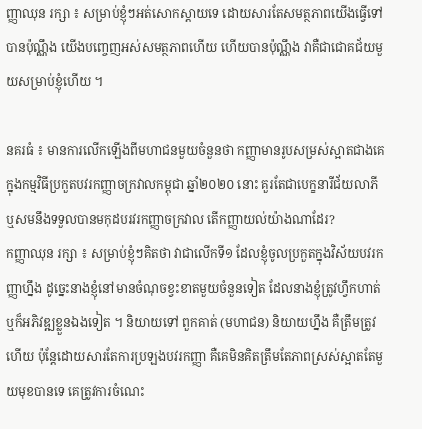ញ្ញាឈុន រក្សា ៖ សម្រាប់ខ្ញុំៗអត់សោកស្ដាយទេ ដោយសារតែសមត្ថភាពយើងធ្វើទៅបានប៉ុណ្ណឹង យើងបញ្ចេញអស់សមត្ថភាពហើយ ហើយបានប៉ុណ្ណឹង វាគឺជាជោគជ័យមួយសម្រាប់ខ្ញុំហើយ ។

នគរធំ ៖ មានការលើកឡើងពីមហាជនមួយចំនួនថា កញ្ញាមានរូបសម្រស់ស្អាតជាងគេ ក្នុងកម្មវិធីប្រកួតបវរកញ្ញាចក្រវាលកម្ពុជា ឆ្នាំ២០២០ នោះ គួរតែជាបេក្ខនារីជ័យលាភី ឬសមនឹងទទួលបានមកុដបរវរកញ្ញាចក្រវាល តើកញ្ញាយល់យ៉ាងណាដែរ?
កញ្ញាឈុន រក្សា ៖ សម្រាប់ខ្ញុំៗគិតថា វាជាលើកទី១ ដែលខ្ញុំចូលប្រកួតក្នុងវិស័យបវរកញ្ញាហ្នឹង ដូច្នេះនាងខ្ញុំនៅមានចំណុចខ្វះខាតមួយចំនួនទៀត ដែលនាងខ្ញុំត្រូវហ្វឹកហាត់ ឬក៏អភិវឌ្ឍខ្លួនឯងទៀត ។ និយាយទៅ ពួកគាត់ (មហាជន) និយាយហ្នឹង គឺត្រឹមត្រូវហើយ ប៉ុន្តែដោយសារតែការប្រឡងបវរកញ្ញា គឺគេមិនគិតត្រឹមតែភាពស្រស់ស្អាតតែមួយមុខបានទេ គេត្រូវការចំណេះ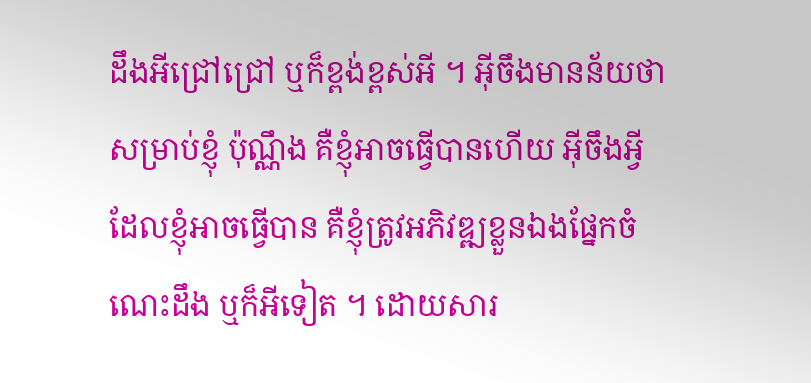ដឹងអីជ្រៅជ្រៅ ឬក៏ខ្ពង់ខ្ពស់អី ។ អ៊ីចឹងមានន័យថា សម្រាប់ខ្ញុំ ប៉ុណ្ណឹង គឺខ្ញុំអាចធ្វើបានហើយ អ៊ីចឹងអ្វីដែលខ្ញុំអាចធ្វើបាន គឺខ្ញុំត្រូវអភិវឌ្ឍខ្លួនឯងផ្នែកចំណេះដឹង ឬក៏អីទៀត ។ ដោយសារ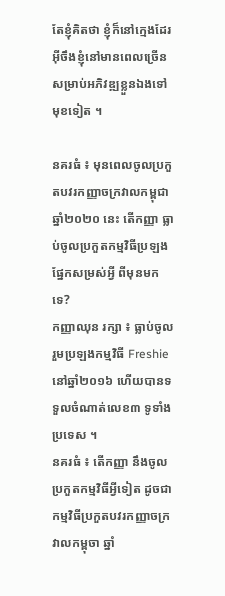តែខ្ញុំគិតថា ខ្ញុំក៏នៅក្មេងដែរ អ៊ីចឹងខ្ញុំនៅមានពេលច្រើនសម្រាប់អភិវឌ្ឍខ្លួនឯងទៅមុខទៀត ។

នគរធំ ៖ មុនពេលចូលប្រកួតបវរកញ្ញាចក្រវាលកម្ពុជា ឆ្នាំ២០២០ នេះ តើកញ្ញា ធ្លាប់ចូលប្រកួតកម្មវិធីប្រឡងផ្នែកសម្រស់អ្វី ពីមុនមកទេ?
កញ្ញាឈុន រក្សា ៖ ធ្លាប់ចូលរួមប្រឡងកម្មវិធី Freshie នៅឆ្នាំ២០១៦ ហើយបានទទួលចំណាត់លេខ៣ ទូទាំងប្រទេស ។
នគរធំ ៖ តើកញ្ញា នឹងចូលប្រកួតកម្មវិធីអ្វីទៀត ដូចជា កម្មវិធីប្រកួតបវរកញ្ញាចក្រវាលកម្ពុចា ឆ្នាំ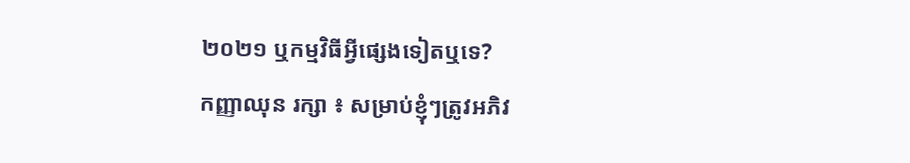២០២១ ឬកម្មវិធីអ្វីផ្សេងទៀតឬទេ?
កញ្ញាឈុន រក្សា ៖ សម្រាប់ខ្ញុំៗត្រូវអភិវ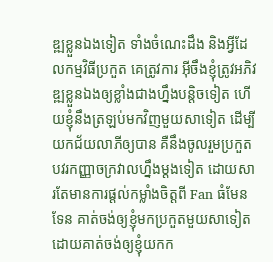ឌ្ឍខ្លួនឯងទៀត ទាំងចំណេះដឹង និងអ្វីដែលកម្មវិធីប្រកួត គេត្រូវការ អ៊ីចឹងខ្ញុំត្រូវអភិវឌ្ឍខ្លួនឯងឲ្យខ្លាំងជាងហ្នឹងបន្តិចទៀត ហើយខ្ញុំនឹងត្រឡប់មកវិញមួយសាទៀត ដើម្បីយកជ័យលាភីឲ្យបាន គឺនឹងចូលរួមប្រកួតបវរកញ្ញាចក្រវាលហ្នឹងម្ដងទៀត ដោយសារតែមានការផ្ដល់កម្លាំងចិត្តពី Fan ធំមែនទែន គាត់ចង់ឲ្យខ្ញុំមកប្រកួតមួយសាទៀត ដោយគាត់ចង់ឲ្យខ្ញុំយកក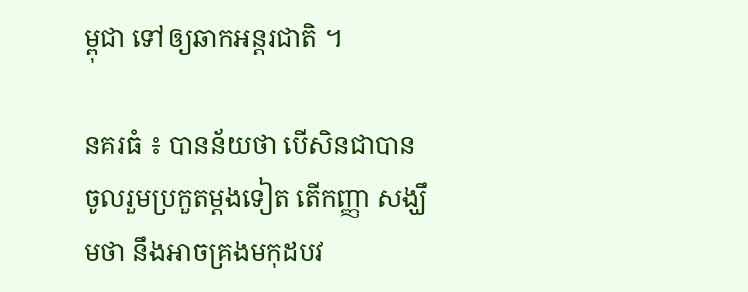ម្ពុជា ទៅឲ្យឆាកអន្តរជាតិ ។

នគរធំ ៖ បានន័យថា បើសិនជាបានចូលរួមប្រកួតម្ដងទៀត តើកញ្ញា សង្ឃឹមថា នឹងអាចគ្រងមកុដបវ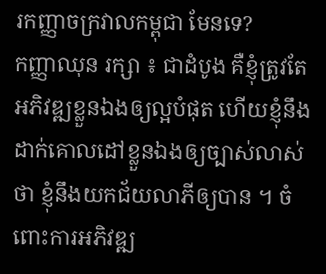រកញ្ញាចក្រវាលកម្ពុជា មែនទេ?
កញ្ញាឈុន រក្សា ៖ ជាដំបូង គឺខ្ញុំត្រូវតែអភិវឌ្ឍខ្លួនឯងឲ្យល្អបំផុត ហើយខ្ញុំនឹងដាក់គោលដៅខ្លួនឯងឲ្យច្បាស់លាស់ថា ខ្ញុំនឹងយកជ័យលាភីឲ្យបាន ។ ចំពោះការអភិវឌ្ឍ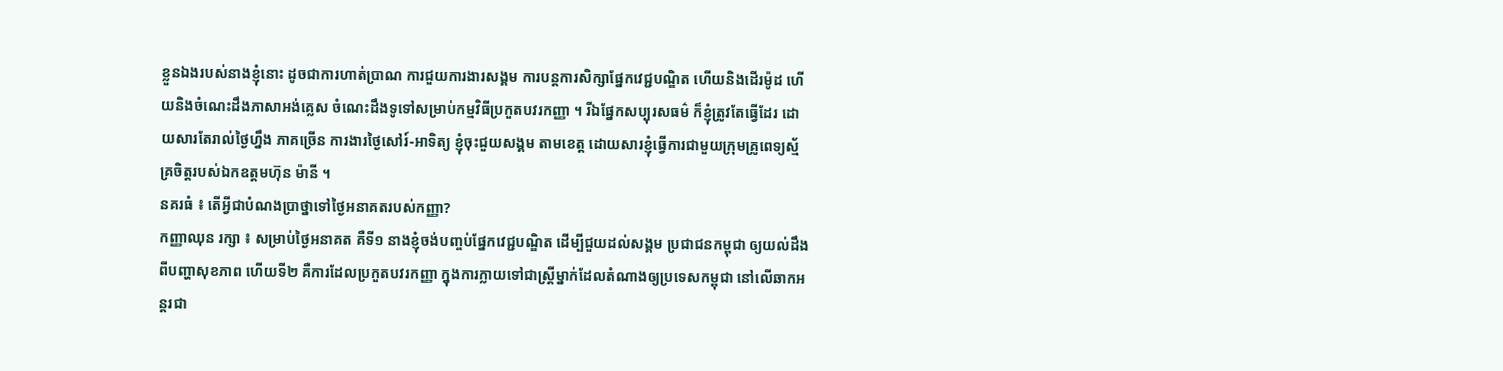ខ្លួនឯងរបស់នាងខ្ញុំនោះ ដូចជាការហាត់ប្រាណ ការជួយការងារសង្គម ការបន្តការសិក្សាផ្នែកវេជ្ជបណ្ឌិត ហើយនិងដើរម៉ូដ ហើយនិងចំណេះដឹងភាសាអង់គ្លេស ចំណេះដឹងទូទៅសម្រាប់កម្មវិធីប្រកួតបវរកញ្ញា ។ រីឯផ្នែកសប្បុរសធម៌ ក៏ខ្ញុំត្រូវតែធ្វើដែរ ដោយសារតែរាល់ថ្ងៃហ្នឹង ភាគច្រើន ការងារថ្ងៃសៅរ៍-អាទិត្យ ខ្ញុំចុះជួយសង្គម តាមខេត្ត ដោយសារខ្ញុំធ្វើការជាមួយក្រុមគ្រូពេទ្យស្ម័គ្រចិត្តរបស់ឯកឧត្តមហ៊ុន ម៉ានី ។
នគរធំ ៖ តើអ្វីជាបំណងប្រាថ្នាទៅថ្ងៃអនាគតរបស់កញ្ញា?
កញ្ញាឈុន រក្សា ៖ សម្រាប់ថ្ងៃអនាគត គឺទី១ នាងខ្ញុំចង់បញ្ចប់ផ្នែកវេជ្ជបណ្ឌិត ដើម្បីជួយដល់សង្គម ប្រជាជនកម្ពុជា ឲ្យយល់ដឹងពីបញ្ហាសុខភាព ហើយទី២ គឺការដែលប្រកួតបវរកញ្ញា ក្នុងការក្លាយទៅជាស្ដី្រម្នាក់ដែលតំណាងឲ្យប្រទេសកម្ពុជា នៅលើឆាកអន្តរជា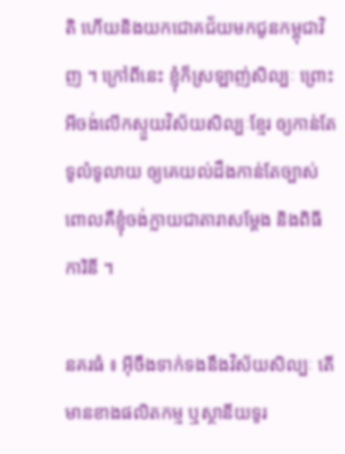តិ ហើយនិងយកជោគជ័យមកជូនកម្ពុជាវិញ ។ ក្រៅពីនេះ ខ្ញុំក៏ស្រឡាញ់សិល្បៈ ព្រោះអីចង់លើកស្ទួយវិស័យសិល្បៈខែ្មរ ឲ្យកាន់តែទូលំទូលាយ ឲ្យគេយល់ដឹងកាន់តែច្បាស់ ពោលគឺខ្ញុំចង់ក្លាយជាតារាសម្ដែង និងពិធីការិនី ។

នគរធំ ៖ អ៊ីចឹងទាក់ទងនឹងវិស័យសិល្បៈ តើមានខាងផលិតកម្ម ឬស្ថានីយទូរ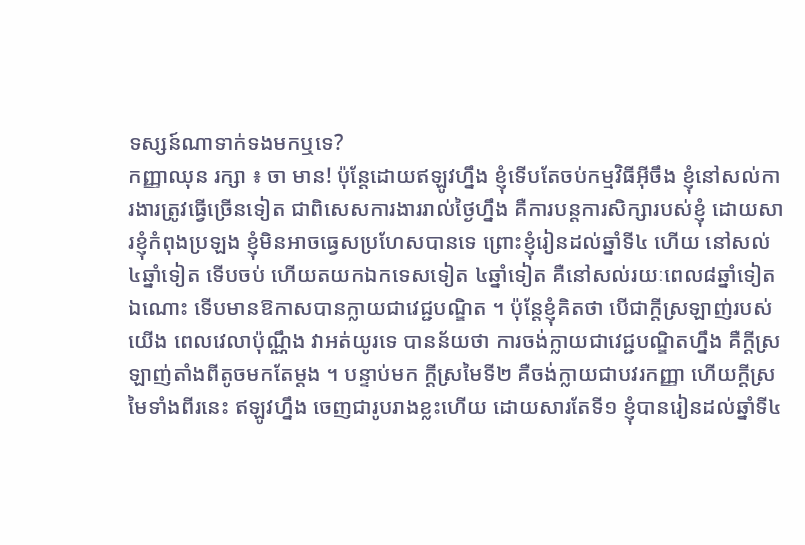ទស្សន៍ណាទាក់ទងមកឬទេ?
កញ្ញាឈុន រក្សា ៖ ចា មាន! ប៉ុន្តែដោយឥឡូវហ្នឹង ខ្ញុំទើបតែចប់កម្មវិធីអ៊ីចឹង ខ្ញុំនៅសល់ការងារត្រូវធ្វើច្រើនទៀត ជាពិសេសការងាររាល់ថ្ងៃហ្នឹង គឺការបន្តការសិក្សារបស់ខ្ញុំ ដោយសារខ្ញុំកំពុងប្រឡង ខ្ញុំមិនអាចធ្វេសប្រហែសបានទេ ព្រោះខ្ញុំរៀនដល់ឆ្នាំទី៤ ហើយ នៅសល់ ៤ឆ្នាំទៀត ទើបចប់ ហើយតយកឯកទេសទៀត ៤ឆ្នាំទៀត គឺនៅសល់រយៈពេល៨ឆ្នាំទៀតឯណោះ ទើបមានឱកាសបានក្លាយជាវេជ្ជបណ្ឌិត ។ ប៉ុន្តែខ្ញុំគិតថា បើជាក្ដីស្រឡាញ់របស់យើង ពេលវេលាប៉ុណ្ណឹង វាអត់យូរទេ បានន័យថា ការចង់ក្លាយជាវេជ្ជបណ្ឌិតហ្នឹង គឺក្ដីស្រឡាញ់តាំងពីតូចមកតែម្ដង ។ បន្ទាប់មក ក្ដីស្រមៃទី២ គឺចង់ក្លាយជាបវរកញ្ញា ហើយក្ដីស្រមៃទាំងពីរនេះ ឥឡូវហ្នឹង ចេញជារូបរាងខ្លះហើយ ដោយសារតែទី១ ខ្ញុំបានរៀនដល់ឆ្នាំទី៤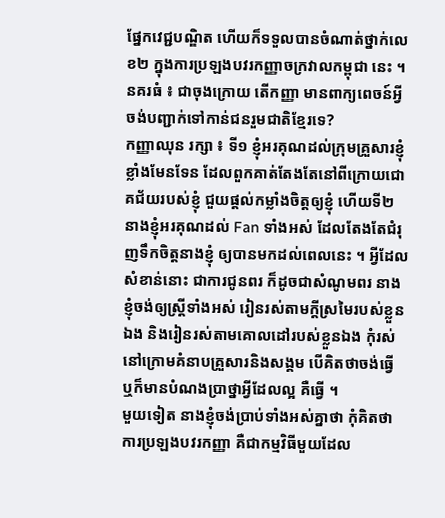ផ្នែកវេជ្ជបណ្ឌិត ហើយក៏ទទួលបានចំណាត់ថ្នាក់លេខ២ ក្នុងការប្រឡងបវរកញ្ញាចក្រវាលកម្ពុជា នេះ ។
នគរធំ ៖ ជាចុងក្រោយ តើកញ្ញា មានពាក្យពេចន៍អ្វីចង់បញ្ជាក់ទៅកាន់ជនរួមជាតិខ្មែរទេ?
កញ្ញាឈុន រក្សា ៖ ទី១ ខ្ញុំអរគុណដល់ក្រុមគ្រួសារខ្ញុំខ្លាំងមែនទែន ដែលពួកគាត់តែងតែនៅពីក្រោយជោគជ័យរបស់ខ្ញុំ ជួយផ្ដល់កម្លាំងចិត្តឲ្យខ្ញុំ ហើយទី២ នាងខ្ញុំអរគុណដល់ Fan ទាំងអស់ ដែលតែងតែជំរុញទឹកចិត្តនាងខ្ញុំ ឲ្យបានមកដល់ពេលនេះ ។ អ្វីដែលសំខាន់នោះ ជាការជូនពរ ក៏ដូចជាសំណូមពរ នាងខ្ញុំចង់ឲ្យស្រ្តីទាំងអស់ រៀនរស់តាមក្ដីស្រមៃរបស់ខ្លួនឯង និងរៀនរស់តាមគោលដៅរបស់ខ្លួនឯង កុំរស់នៅក្រោមគំនាបគ្រួសារនិងសង្គម បើគិតថាចង់ធ្វើ ឬក៏មានបំណងប្រាថ្នាអ្វីដែលល្អ គឺធ្វើ ។
មួយទៀត នាងខ្ញុំចង់ប្រាប់ទាំងអស់គ្នាថា កុំគិតថា ការប្រឡងបវរកញ្ញា គឺជាកម្មវិធីមួយដែល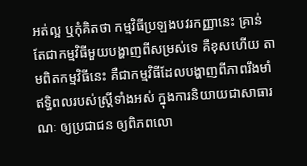អត់ល្អ ឬកុំគិតថា កម្មវិធីប្រឡងបវរកញ្ញានេះ គ្រាន់តែជាកម្មវិធីមួយបង្ហាញពីសម្រស់ទេ គឺខុសហើយ តាមពិតកម្មវិធីនេះ គឺជាកម្មវិធីដែលបង្ហាញពីភាពរឹងមាំ ឥទ្ធិពលរបស់ស្រ្តីទាំងអស់ ក្នុងការនិយាយជាសាធារណៈ ឲ្យប្រជាជន ឲ្យពិភពលោ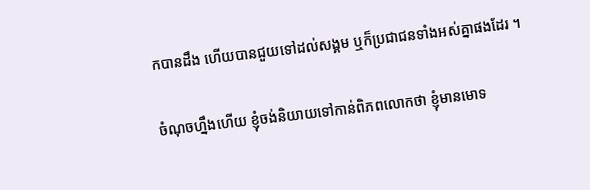កបានដឹង ហើយបានជួយទៅដល់សង្គម ឬក៏ប្រជាជនទាំងអស់គ្នាផងដែរ ។

ចំណុចហ្នឹងហើយ ខ្ញុំចង់និយាយទៅកាន់ពិភពលោកថា ខ្ញុំមានមោទ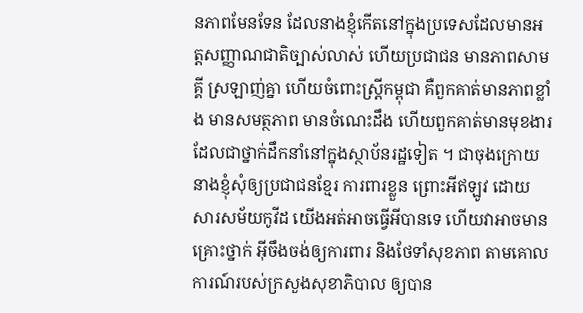នភាពមែនទែន ដែលនាងខ្ញុំកើតនៅក្នុងប្រទេសដែលមានអត្តសញ្ញាណជាតិច្បាស់លាស់ ហើយប្រជាជន មានភាពសាមគ្គី ស្រឡាញ់គ្នា ហើយចំពោះស្រ្តីកម្ពុជា គឺពួកគាត់មានភាពខ្លាំង មានសមត្ថភាព មានចំណេះដឹង ហើយពួកគាត់មានមុខងារដែលជាថ្នាក់ដឹកនាំនៅក្នុងស្ថាប័នរដ្ឋទៀត ។ ជាចុងក្រោយ នាងខ្ញុំសុំឲ្យប្រជាជនខ្មែរ ការពារខ្លួន ព្រោះអីឥឡូវ ដោយសារសម័យកូវីដ យើងអត់អាចធ្វើអីបានទេ ហើយវាអាចមានគ្រោះថ្នាក់ អ៊ីចឹងចង់ឲ្យការពារ និងថែទាំសុខភាព តាមគោលការណ៍របស់ក្រសួងសុខាភិបាល ឲ្យបាន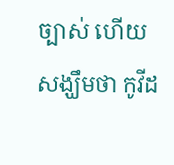ច្បាស់ ហើយសង្ឃឹមថា កូវីដ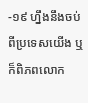-១៩ ហ្នឹងនឹងចប់ពីប្រទេសយើង ឬក៏ពិភពលោក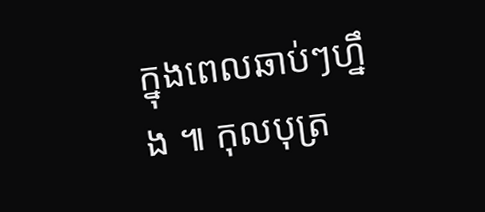ក្នុងពេលឆាប់ៗហ្នឹង ៕ កុលបុត្រ